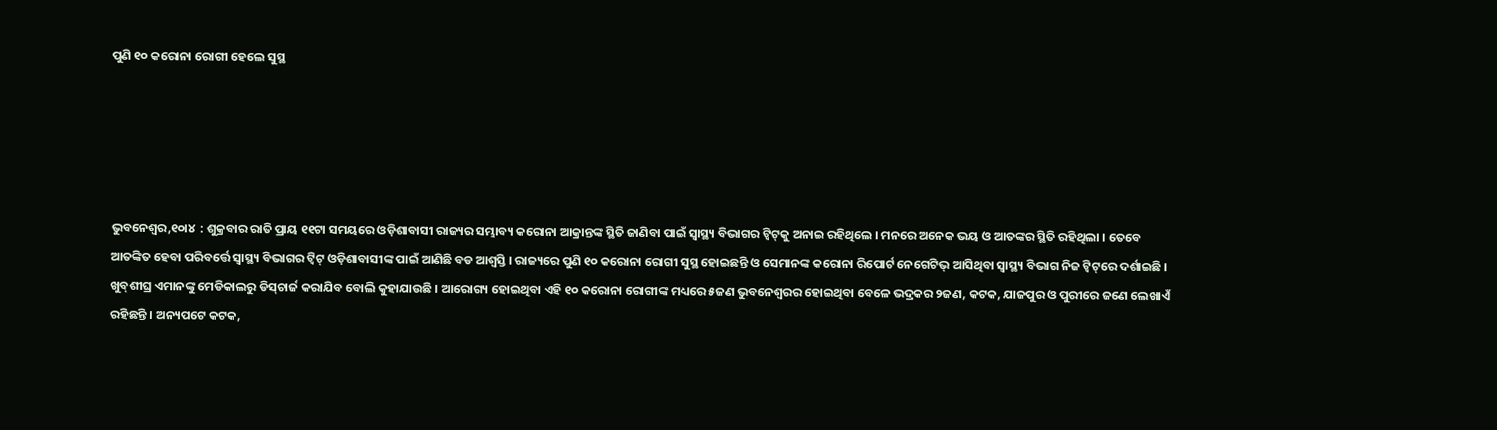ପୁଣି ୧୦ କରୋନା ରୋଗୀ ହେଲେ ସୁସ୍ଥ





ଭୁବନେଶ୍ୱର,୧୦ା୪  : ଶୁକ୍ରବାର ରାତି ପ୍ରାୟ ୧୧ଟା ସମୟରେ ଓଡ଼ିଶାବାସୀ ରାଜ୍ୟର ସମ୍ଭାବ୍ୟ କରୋନା ଆକ୍ରାନ୍ତଙ୍କ ସ୍ଥିତି ଜାଣିବା ପାଇଁ ସ୍ୱାସ୍ଥ୍ୟ ବିଭାଗର ଟ୍ୱିଟ୍‌କୁ ଅନାଇ ରହିଥିଲେ । ମନରେ ଅନେକ ଭୟ ଓ ଆତଙ୍କର ସ୍ଥିତି ରହିଥିଲା । ତେବେ ଆତଙ୍କିତ ହେବା ପରିବର୍ତ୍ତେ ସ୍ୱାସ୍ଥ୍ୟ ବିଭାଗର ଟ୍ୱିଟ୍ ଓଡ଼ିଶାବାସୀଙ୍କ ପାଇଁ ଆଣିଛି ବଡ ଆଶ୍ୱସ୍ତି । ରାଜ୍ୟରେ ପୁଣି ୧୦ କରୋନା ରୋଗୀ ସୁସ୍ଥ ହୋଇଛନ୍ତି ଓ ସେମାନଙ୍କ କରୋନା ରିପୋର୍ଟ ନେଗେଟିଭ୍ ଆସିଥିବା ସ୍ୱାସ୍ଥ୍ୟ ବିଭାଗ ନିଜ ଟ୍ୱିଟ୍‌ରେ ଦର୍ଶାଇଛି । ଖୁବ୍‌ଶୀଘ୍ର ଏମାନଙ୍କୁ ମେଡିକାଲରୁ ଡିସ୍‌ଚାର୍ଜ କରାଯିବ ବୋଲି କୁହାଯାଉଛି । ଆରୋଗ୍ୟ ହୋଇଥିବା ଏହି ୧୦ କରୋନା ରୋଗୀଙ୍କ ମଧ୍ୟରେ ୫ଜଣ ଭୁବନେଶ୍ୱରର ହୋଇଥିବା ବେଳେ ଭଦ୍ରକର ୨ଜଣ, କଟକ, ଯାଜପୁର ଓ ପୁରୀରେ ଜଣେ ଲେଖାଏଁ ରହିଛନ୍ତି । ଅନ୍ୟପଟେ କଟକ,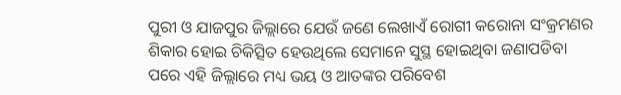ପୁରୀ ଓ ଯାଜପୁର ଜିଲ୍ଲାରେ ଯେଉଁ ଜଣେ ଲେଖାଏଁ ରୋଗୀ କରୋନା ସଂକ୍ରମଣର ଶିକାର ହୋଇ ଚିକିତ୍ସିତ ହେଉଥିଲେ ସେମାନେ ସୁସ୍ଥ ହୋଇଥିବା ଜଣାପଡିବା ପରେ ଏହି ଜିଲ୍ଲାରେ ମଧ୍ୟ ଭୟ ଓ ଆତଙ୍କର ପରିବେଶ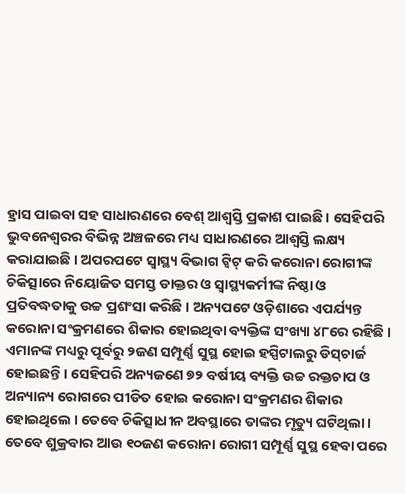ହ୍ରାସ ପାଇବା ସହ ସାଧାରଣରେ ବେଶ୍ ଆଶ୍ୱସ୍ତି ପ୍ରକାଶ ପାଇଛି । ସେହିପରି ଭୁବନେଶ୍ୱରର ବିଭିନ୍ନ ଅଞ୍ଚଳରେ ମଧ୍ୟ ସାଧାରଣରେ ଆଶ୍ୱସ୍ତି ଲକ୍ଷ୍ୟ କରାଯାଇଛି । ଅପରପଟେ ସ୍ୱାସ୍ଥ୍ୟ ବିଭାଗ ଟ୍ୱିଟ୍ କରି କରୋନା ରୋଗୀଙ୍କ ଚିକିତ୍ସାରେ ନିୟୋଜିତ ସମସ୍ତ ଡାକ୍ତର ଓ ସ୍ୱାସ୍ଥ୍ୟକର୍ମୀଙ୍କ ନିଷ୍ଠା ଓ ପ୍ରତିବଦ୍ଧତାକୁ ଉଚ୍ଚ ପ୍ରଶଂସା କରିଛି । ଅନ୍ୟପଟେ ଓଡ଼ିଶାରେ ଏପର୍ଯ୍ୟନ୍ତ କରୋନା ସଂକ୍ରମଣରେ ଶିକାର ହୋଇଥିବା ବ୍ୟକ୍ତିଙ୍କ ସଂଖ୍ୟା ୪୮ରେ ରହିଛି । ଏମାନଙ୍କ ମଧ୍ୟରୁ ପୂର୍ବରୁ ୨ଜଣ ସମ୍ପୂର୍ଣ୍ଣ ସୁସ୍ଥ ହୋଇ ହସ୍ପିଟାଲରୁ ଡିସ୍‌ଚାର୍ଜ ହୋଇଛନ୍ତି । ସେହିପରି ଅନ୍ୟଜଣେ ୭୨ ବର୍ଷୀୟ ବ୍ୟକ୍ତି ଉଚ୍ଚ ରକ୍ତଚାପ ଓ ଅନ୍ୟାନ୍ୟ ରୋଗରେ ପୀଡିତ ହୋଇ କରୋନା ସଂକ୍ରମଣର ଶିକାର ହୋଇଥିଲେ । ତେବେ ଚିକିତ୍ସାଧୀନ ଅବସ୍ଥାରେ ତାଙ୍କର ମୃତ୍ୟୁ ଘଟିଥିଲା । ତେବେ ଶୁକ୍ରବାର ଆଉ ୧୦ଜଣ କରୋନା ରୋଗୀ ସମ୍ପୂର୍ଣ୍ଣ ସୁସ୍ଥ ହେବା ପରେ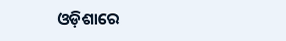ଓଡ଼ିଶାରେ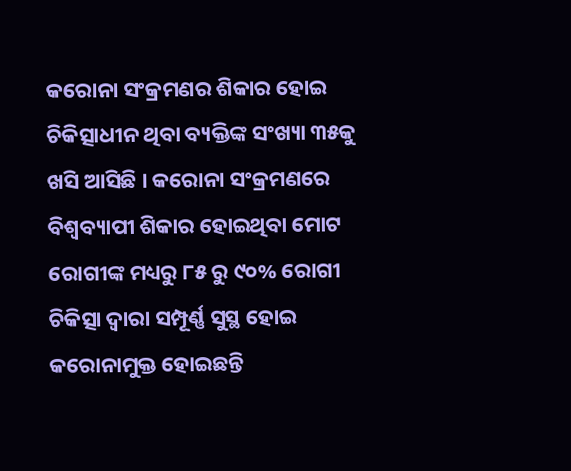କରୋନା ସଂକ୍ରମଣର ଶିକାର ହୋଇ ଚିକିତ୍ସାଧୀନ ଥିବା ବ୍ୟକ୍ତିଙ୍କ ସଂଖ୍ୟା ୩୫କୁ ଖସି ଆସିଛି । କରୋନା ସଂକ୍ରମଣରେ ବିଶ୍ୱବ୍ୟାପୀ ଶିକାର ହୋଇଥିବା ମୋଟ ରୋଗୀଙ୍କ ମଧ୍ୟରୁ ୮୫ ରୁ ୯୦% ରୋଗୀ ଚିକିତ୍ସା ଦ୍ୱାରା ସମ୍ପୂର୍ଣ୍ଣ ସୁସ୍ଥ ହୋଇ କରୋନାମୁକ୍ତ ହୋଇଛନ୍ତି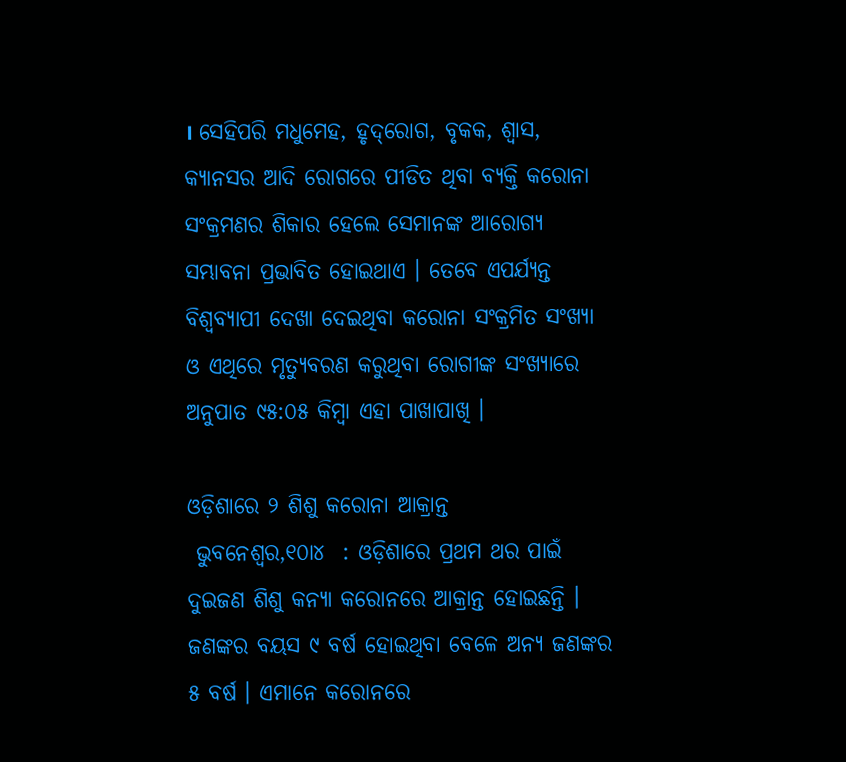। ସେହିପରି ମଧୁମେହ, ହୃଦ୍‌ରୋଗ, ବୃକକ, ଶ୍ୱାସ, କ୍ୟାନସର ଆଦି ରୋଗରେ ପୀଡିତ ଥିବା ବ୍ୟକ୍ତି କରୋନା ସଂକ୍ରମଣର ଶିକାର ହେଲେ ସେମାନଙ୍କ ଆରୋଗ୍ୟ ସମ୍ଭାବନା ପ୍ରଭାବିତ ହୋଇଥାଏ । ତେବେ ଏପର୍ଯ୍ୟନ୍ତ ବିଶ୍ୱବ୍ୟାପୀ ଦେଖା ଦେଇଥିବା କରୋନା ସଂକ୍ରମିତ ସଂଖ୍ୟା ଓ ଏଥିରେ ମୃତ୍ୟୁବରଣ କରୁଥିବା ରୋଗୀଙ୍କ ସଂଖ୍ୟାରେ ଅନୁପାତ ୯୫:୦୫ କିମ୍ବା ଏହା ପାଖାପାଖି ।

ଓଡ଼ିଶାରେ ୨ ଶିଶୁ କରୋନା ଆକ୍ରାନ୍ତ
 ଭୁବନେଶ୍ୱର,୧୦ା୪  : ଓଡ଼ିଶାରେ ପ୍ରଥମ ଥର ପାଇଁ ଦୁଇଜଣ ଶିଶୁ କନ୍ୟା କରୋନରେ ଆକ୍ରାନ୍ତ ହୋଇଛନ୍ତି । ଜଣଙ୍କର ବୟସ ୯ ବର୍ଷ ହୋଇଥିବା ବେଳେ ଅନ୍ୟ ଜଣଙ୍କର ୫ ବର୍ଷ । ଏମାନେ କରୋନରେ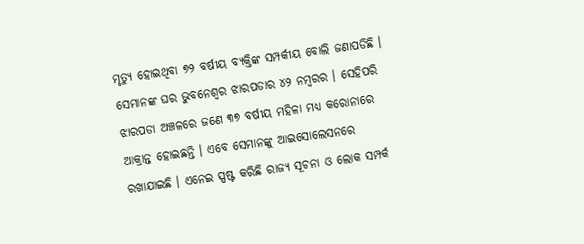ମୃତ୍ୟୁ ହୋଇଥିବା ୭୨ ବର୍ଷୀୟ ବ୍ୟକ୍ତିଙ୍କ ସମ୍ପର୍କୀୟ ବୋଲି ଜଣାପଡିଛି । ସେମାନଙ୍କ ଘର ଭୁବନେଶ୍ୱର ଝାରପଡାର ୪୨ ନମ୍ବରର । ସେହିପରି ଝାରପଡା ଅଞ୍ଚଳରେ ଜଣେ ୩୭ ବର୍ଷୀୟ ମହିଳା ମଧ୍ୟ କରୋନାରେ ଆକ୍ରାନ୍ତ ହୋଇଛନ୍ତି । ଏବେ ସେମାନଙ୍କୁ ଆଇସୋଲେସନରେ ରଖାଯାଇଛି । ଏନେଇ ସ୍ପଷ୍ଟ କରିଛି ରାଜ୍ୟ ସୂଚନା ଓ ଲୋକ ସମ୍ପର୍କ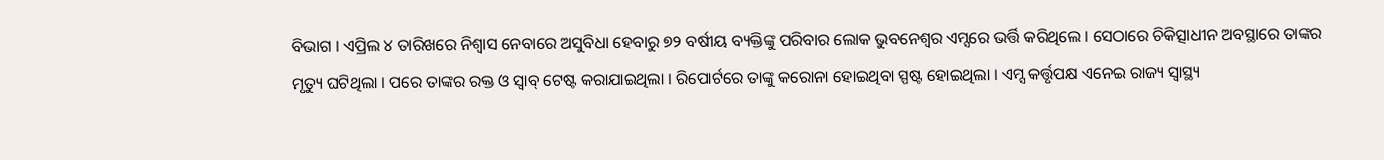ବିଭାଗ । ଏପ୍ରିଲ ୪ ତାରିଖରେ ନିଶ୍ୱାସ ନେବାରେ ଅସୁବିଧା ହେବାରୁ ୭୨ ବର୍ଷୀୟ ବ୍ୟକ୍ତିଙ୍କୁ ପରିବାର ଲୋକ ଭୁବନେଶ୍ୱର ଏମ୍ସରେ ଭର୍ତ୍ତି କରିଥିଲେ । ସେଠାରେ ଚିକିତ୍ସାଧୀନ ଅବସ୍ଥାରେ ତାଙ୍କର ମୃତ୍ୟୁ ଘଟିଥିଲା । ପରେ ତାଙ୍କର ରକ୍ତ ଓ ସ୍ୱାବ୍ ଟେଷ୍ଟ କରାଯାଇଥିଲା । ରିପୋର୍ଟରେ ତାଙ୍କୁ କରୋନା ହୋଇଥିବା ସ୍ପଷ୍ଟ ହୋଇଥିଲା । ଏମ୍ସ କର୍ତ୍ତୃପକ୍ଷ ଏନେଇ ରାଜ୍ୟ ସ୍ୱାସ୍ଥ୍ୟ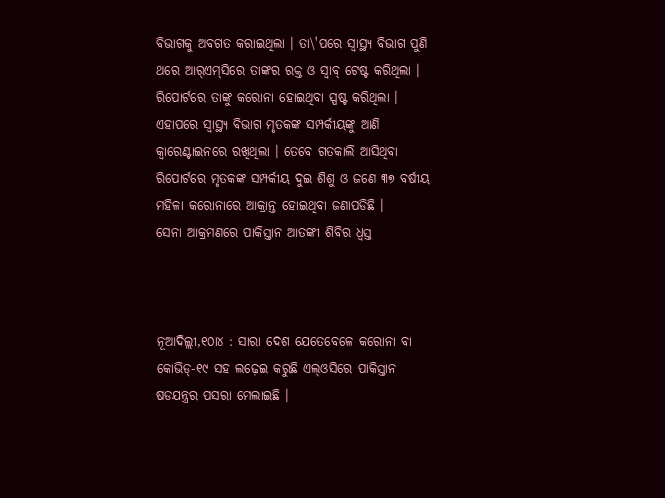ବିଭାଗକୁ ଅବଗତ କରାଇଥିଲା । ତା\'ପରେ ସ୍ୱାସ୍ଥ୍ୟ ବିଭାଗ ପୁଣି ଥରେ ଆର୍‌ଏମ୍‌ସିରେ ତାଙ୍କର ରକ୍ତ ଓ ସ୍ୱାବ୍ ଟେଷ୍ଟ କରିଥିଲା । ରିପୋର୍ଟରେ ତାଙ୍କୁ କରୋନା ହୋଇଥିବା ସ୍ପଷ୍ଟ କରିଥିଲା । ଏହାପରେ ସ୍ୱାସ୍ଥ୍ୟ ବିଭାଗ ମୃତକଙ୍କ ସମ୍ପର୍କୀୟଙ୍କୁ ଆଣି କ୍ୱାରେଣ୍ଟାଇନରେ ରଖିଥିଲା । ତେବେ ଗତକାଲି ଆସିଥିବା ରିପୋର୍ଟରେ ମୃତକଙ୍କ ସମ୍ପର୍କୀୟ ଦୁଇ ଶିଶୁ ଓ ଜଣେ ୩୭ ବର୍ଷୀୟ ମହିଳା କରୋନାରେ ଆକ୍ରାନ୍ତ ହୋଇଥିବା ଜଣାପଡିଛି ।
ସେନା ଆକ୍ରମଣରେ ପାକିସ୍ତାନ ଆତଙ୍କୀ ଶିବିର ଧ୍ୱସ୍ତ



ନୂଆଦିଲ୍ଲୀ,୧୦ା୪ : ସାରା ଦେଶ ଯେତେବେଳେ କରୋନା ବା କୋଭିଡ୍‌-୧୯ ସହ ଲଢ଼େଇ କରୁଛି ଏଲ୍‌ଓସିରେ ପାକିସ୍ତାନ ଷଡଯନ୍ତ୍ରର ପସରା ମେଲାଇଛି ।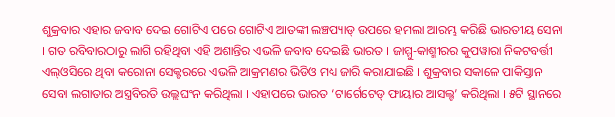ଶୁକ୍ରବାର ଏହାର ଜବାବ ଦେଇ ଗୋଟିଏ ପରେ ଗୋଟିଏ ଆତଙ୍କୀ ଲଞ୍ଚପ୍ୟାଡ୍ ଉପରେ ହମଲା ଆରମ୍ଭ କରିଛି ଭାରତୀୟ ସେନା । ଗତ ରବିବାରଠାରୁ ଲାଗି ରହିଥିବା ଏହି ଅଶାନ୍ତିର ଏଭଳି ଜବାବ ଦେଇଛି ଭାରତ । ଜାମ୍ମୁ-କାଶ୍ମୀରର କୁପୱାରା ନିକଟବର୍ତ୍ତୀ ଏଲ୍‌ଓସିରେ ଥିବା କରୋନା ସେକ୍ଟରରେ ଏଭଳି ଆକ୍ରମଣର ଭିଡିଓ ମଧ୍ୟ ଜାରି କରାଯାଇଛି । ଶୁକ୍ରବାର ସକାଳେ ପାକିସ୍ତାନ ସେବା ଲଗାତାର ଅସ୍ତ୍ରବିରତି ଉଲ୍ଲଘଂନ କରିଥିଲା । ଏହାପରେ ଭାରତ ‘ଟାର୍ଗେଟେଡ୍ ଫାୟାର ଆସଲ୍ଟ’ କରିଥିଲା । ୫ଟି ସ୍ଥାନରେ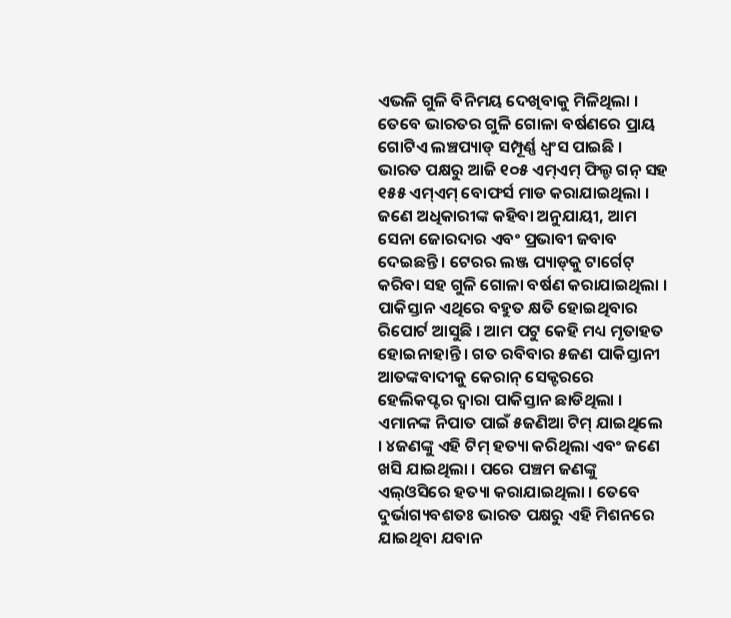ଏଭଳି ଗୁଳି ବିନିମୟ ଦେଖିବାକୁ ମିଳିଥିଲା । ତେବେ ଭାରତର ଗୁଳି ଗୋଳା ବର୍ଷଣରେ ପ୍ରାୟ ଗୋଟିଏ ଲଞ୍ଚପ୍ୟାଡ୍ ସମ୍ପୂର୍ଣ୍ଣ ଧ୍ୱଂସ ପାଇଛି । ଭାରତ ପକ୍ଷରୁ ଆଜି ୧୦୫ ଏମ୍‌ଏମ୍ ଫିଲ୍ଡ ଗନ୍ ସହ ୧୫୫ ଏମ୍‌ଏମ୍ ବୋଫର୍ସ ମାଡ କରାଯାଇଥିଲା । ଜଣେ ଅଧିକାରୀଙ୍କ କହିବା ଅନୁଯାୟୀ, ଆମ ସେନା ଜୋରଦାର ଏବଂ ପ୍ରଭାବୀ ଜବାବ ଦେଇଛନ୍ତି । ଟେରର ଲଞ୍ଜ ପ୍ୟାଡ୍‌କୁ ଟାର୍ଗେଟ୍ କରିବା ସହ ଗୁଳି ଗୋଳା ବର୍ଷଣ କରାଯାଇଥିଲା । ପାକିସ୍ତାନ ଏଥିରେ ବହୁତ କ୍ଷତି ହୋଇଥିବାର ରିପୋର୍ଟ ଆସୁଛି । ଆମ ପଟୁ କେହି ମଧ୍ୟ ମୃତାହତ ହୋଇନାହାନ୍ତି । ଗତ ରବିବାର ୫ଜଣ ପାକିସ୍ତାନୀ ଆତଙ୍କବାଦୀକୁ କେରାନ୍ ସେକ୍ଟରରେ ହେଲିକପ୍ଟର ଦ୍ୱାରା ପାକିସ୍ତାନ ଛାଡିଥିଲା । ଏମାନଙ୍କ ନିପାତ ପାଇଁ ୫ଜଣିଆ ଟିମ୍ ଯାଇଥିଲେ । ୪ଜଣଙ୍କୁ ଏହି ଟିମ୍ ହତ୍ୟା କରିଥିଲା ଏବଂ ଜଣେ ଖସି ଯାଇଥିଲା । ପରେ ପଞ୍ଚମ ଜଣଙ୍କୁ ଏଲ୍‌ଓସିରେ ହତ୍ୟା କରାଯାଇଥିଲା । ତେବେ ଦୁର୍ଭାଗ୍ୟବଶତଃ ଭାରତ ପକ୍ଷରୁ ଏହି ମିଶନରେ ଯାଇଥିବା ଯବାନ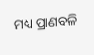ମଧ୍ୟ ପ୍ରାଣବଳି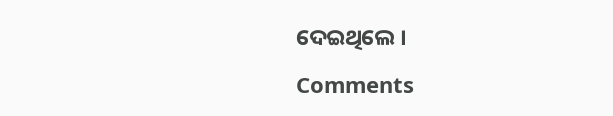ଦେଇଥିଲେ ।

Comments